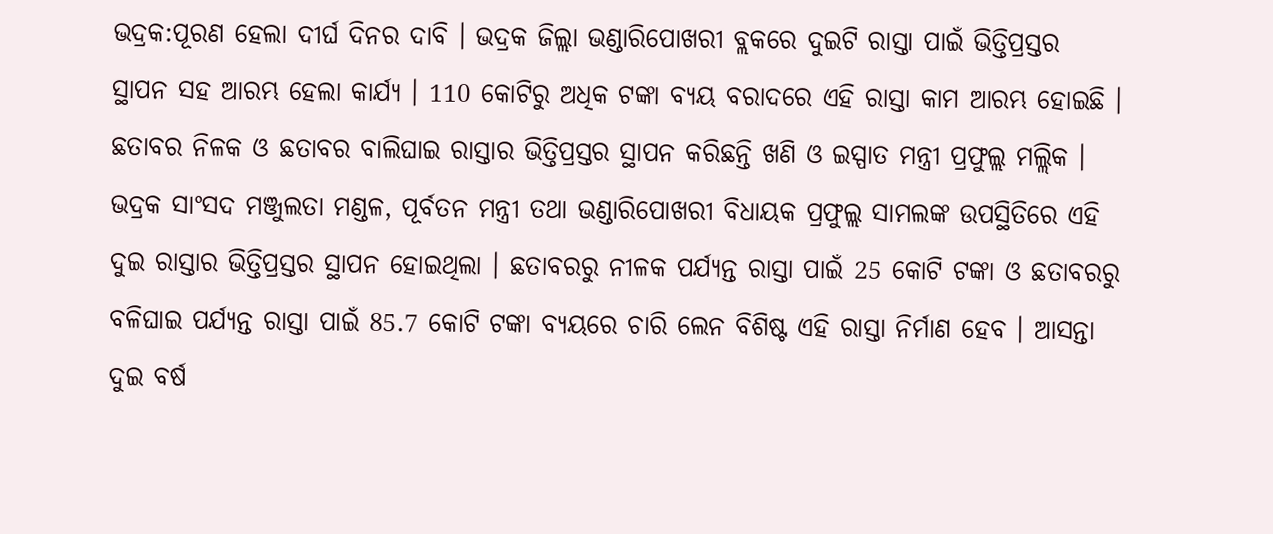ଭଦ୍ରକ:ପୂରଣ ହେଲା ଦୀର୍ଘ ଦିନର ଦାବି । ଭଦ୍ରକ ଜିଲ୍ଲା ଭଣ୍ଡାରିପୋଖରୀ ବ୍ଲକରେ ଦୁଇଟି ରାସ୍ତା ପାଇଁ ଭିତ୍ତିପ୍ରସ୍ତର ସ୍ଥାପନ ସହ ଆରମ୍ଭ ହେଲା କାର୍ଯ୍ୟ । 110 କୋଟିରୁ ଅଧିକ ଟଙ୍କା ବ୍ୟୟ ବରାଦରେ ଏହି ରାସ୍ତା କାମ ଆରମ୍ଭ ହୋଇଛି । ଛତାବର ନିଳକ ଓ ଛତାବର ବାଲିଘାଇ ରାସ୍ତାର ଭିତ୍ତିପ୍ରସ୍ତର ସ୍ଥାପନ କରିଛନ୍ତି ଖଣି ଓ ଇସ୍ପାତ ମନ୍ତ୍ରୀ ପ୍ରଫୁଲ୍ଲ ମଲ୍ଲିକ ।
ଭଦ୍ରକ ସାଂସଦ ମଞ୍ଜୁଲତା ମଣ୍ଡଳ, ପୂର୍ବତନ ମନ୍ତ୍ରୀ ତଥା ଭଣ୍ଡାରିପୋଖରୀ ବିଧାୟକ ପ୍ରଫୁଲ୍ଲ ସାମଲଙ୍କ ଉପସ୍ଥିତିରେ ଏହି ଦୁଇ ରାସ୍ତାର ଭିତ୍ତିପ୍ରସ୍ତର ସ୍ଥାପନ ହୋଇଥିଲା । ଛତାବରରୁ ନୀଳକ ପର୍ଯ୍ୟନ୍ତ ରାସ୍ତା ପାଇଁ 25 କୋଟି ଟଙ୍କା ଓ ଛତାବରରୁ ବଳିଘାଇ ପର୍ଯ୍ୟନ୍ତ ରାସ୍ତା ପାଇଁ 85.7 କୋଟି ଟଙ୍କା ବ୍ୟୟରେ ଚାରି ଲେନ ବିଶିଷ୍ଟ ଏହି ରାସ୍ତା ନିର୍ମାଣ ହେବ । ଆସନ୍ତା ଦୁଇ ବର୍ଷ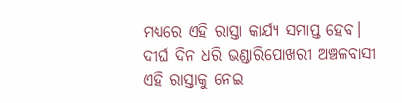ମଧ୍ୟରେ ଏହି ରାସ୍ତା କାର୍ଯ୍ୟ ସମାପ୍ତ ହେବ। ଦୀର୍ଘ ଦିନ ଧରି ଭଣ୍ଡାରିପୋଖରୀ ଅଞ୍ଚଳବାସୀ ଏହି ରାସ୍ତାକୁ ନେଇ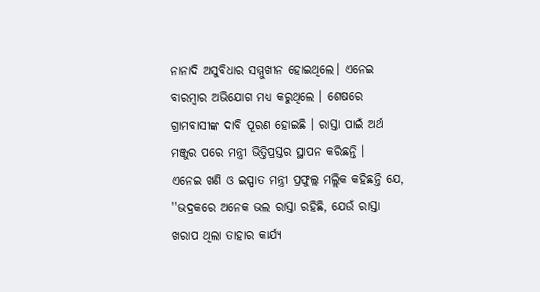ନାନାଦି ଅସୁବିଧାର ସମ୍ମୁଖୀନ ହୋଇଥିଲେ। ଏନେଇ ବାରମ୍ବାର ଅଭିଯୋଗ ମଧ୍ୟ କରୁଥିଲେ । ଶେଷରେ ଗ୍ରାମବାସୀଙ୍କ ଦାବି ପୂରଣ ହୋଇଛି । ରାସ୍ତା ପାଇଁ ଅର୍ଥ ମଞ୍ଜୁର ପରେ ମନ୍ତ୍ରୀ ଭିତ୍ତିପ୍ରସ୍ତର ସ୍ଥାପନ କରିଛନ୍ତି ।
ଏନେଇ ଖଣି ଓ ଇସ୍ପାତ ମନ୍ତ୍ରୀ ପ୍ରଫୁଲ୍ଲ ମଲ୍ଲିକ କହିଛନ୍ତି ଯେ, ''ଭଦ୍ରକରେ ଅନେକ ଭଲ ରାସ୍ତା ରହିଛି, ଯେଉଁ ରାସ୍ତା ଖରାପ ଥିଲା ତାହାର କାର୍ଯ୍ୟ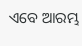ଏବେ ଆରମ୍ଭ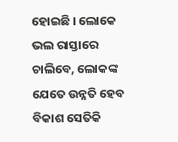ହୋଇଛି । ଲୋକେ ଭଲ ରାସ୍ତାରେ ଚାଲିବେ, ଲୋକଙ୍କ ଯେତେ ଉନ୍ନତି ହେବ ବିକାଶ ସେତିକି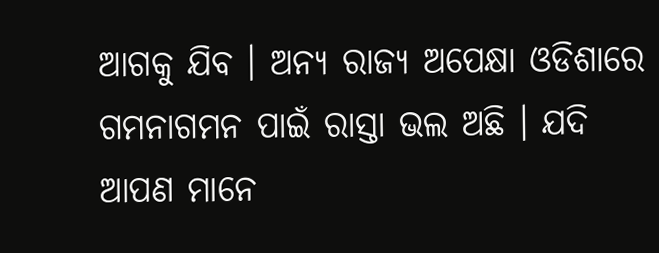ଆଗକୁ ଯିବ । ଅନ୍ୟ ରାଜ୍ୟ ଅପେକ୍ଷା ଓଡିଶାରେ ଗମନାଗମନ ପାଇଁ ରାସ୍ତା ଭଲ ଅଛି । ଯଦି ଆପଣ ମାନେ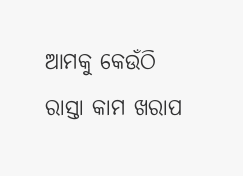ଆମକୁ କେଉଁଠି ରାସ୍ତା କାମ ଖରାପ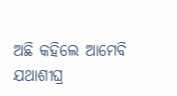ଅଛି କହିଲେ ଆମେବି ଯଥାଶୀଘ୍ର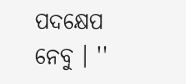ପଦକ୍ଷେପ ନେବୁ । ''